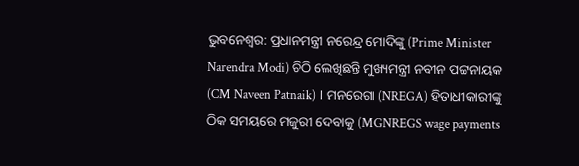ଭୁବନେଶ୍ବର: ପ୍ରଧାନମନ୍ତ୍ରୀ ନରେନ୍ଦ୍ର ମୋଦିଙ୍କୁ (Prime Minister Narendra Modi) ଚିଠି ଲେଖିଛନ୍ତି ମୁଖ୍ୟମନ୍ତ୍ରୀ ନବୀନ ପଟ୍ଟନାୟକ (CM Naveen Patnaik) । ମନରେଗା (NREGA) ହିତାଧୀକାରୀଙ୍କୁ ଠିକ ସମୟରେ ମଜୁରୀ ଦେବାକୁ (MGNREGS wage payments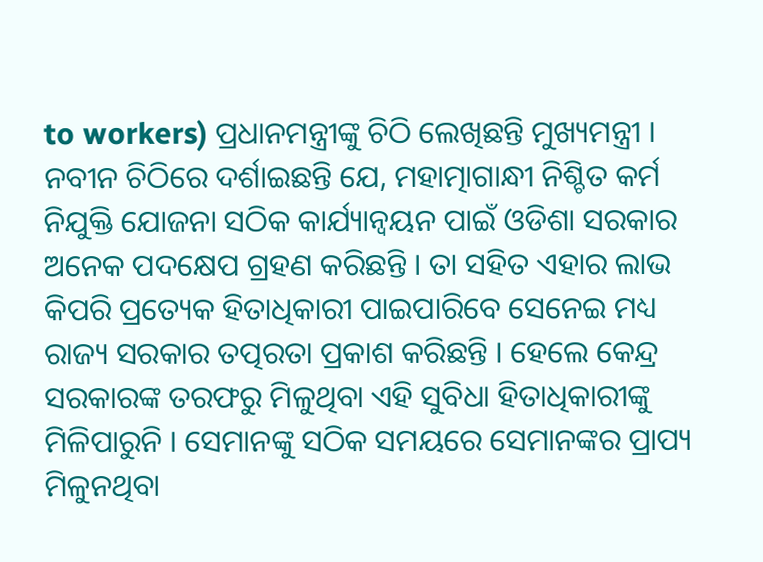to workers) ପ୍ରଧାନମନ୍ତ୍ରୀଙ୍କୁ ଚିଠି ଲେଖିଛନ୍ତି ମୁଖ୍ୟମନ୍ତ୍ରୀ ।
ନବୀନ ଚିଠିରେ ଦର୍ଶାଇଛନ୍ତି ଯେ, ମହାତ୍ମାଗାନ୍ଧୀ ନିଶ୍ଚିତ କର୍ମ ନିଯୁକ୍ତି ଯୋଜନା ସଠିକ କାର୍ଯ୍ୟାନ୍ୱୟନ ପାଇଁ ଓଡିଶା ସରକାର ଅନେକ ପଦକ୍ଷେପ ଗ୍ରହଣ କରିଛନ୍ତି । ତା ସହିତ ଏହାର ଲାଭ କିପରି ପ୍ରତ୍ୟେକ ହିତାଧିକାରୀ ପାଇପାରିବେ ସେନେଇ ମଧ୍ୟ ରାଜ୍ୟ ସରକାର ତତ୍ପରତା ପ୍ରକାଶ କରିଛନ୍ତି । ହେଲେ କେନ୍ଦ୍ର ସରକାରଙ୍କ ତରଫରୁ ମିଳୁଥିବା ଏହି ସୁବିଧା ହିତାଧିକାରୀଙ୍କୁ ମିଳିପାରୁନି । ସେମାନଙ୍କୁ ସଠିକ ସମୟରେ ସେମାନଙ୍କର ପ୍ରାପ୍ୟ ମିଳୁନଥିବା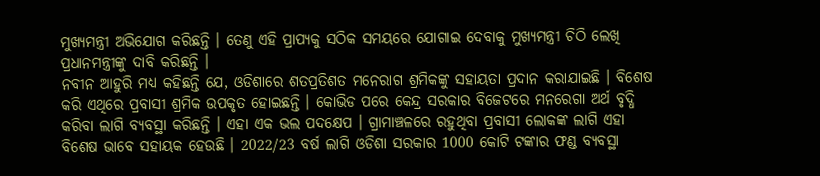ମୁଖ୍ୟମନ୍ତ୍ରୀ ଅଭିଯୋଗ କରିଛନ୍ତି । ତେଣୁ ଏହି ପ୍ରାପ୍ୟକୁ ସଠିକ ସମୟରେ ଯୋଗାଇ ଦେବାକୁ ମୁଖ୍ୟମନ୍ତ୍ରୀ ଚିଠି ଲେଖି ପ୍ରଧାନମନ୍ତ୍ରୀଙ୍କୁ ଦାବି କରିଛନ୍ତି ।
ନବୀନ ଆହୁରି ମଧ୍ୟ କହିଛନ୍ତି ଯେ, ଓଡିଶାରେ ଶତପ୍ରତିଶତ ମନେରାଗ ଶ୍ରମିକଙ୍କୁ ସହାୟତା ପ୍ରଦାନ କରାଯାଇଛି । ବିଶେଷ କରି ଏଥିରେ ପ୍ରବାସୀ ଶ୍ରମିକ ଉପକୃତ ହୋଇଛନ୍ତି । କୋଭିଡ ପରେ କେନ୍ଦ୍ର ସରକାର ବିଜେଟରେ ମନରେଗା ଅର୍ଥ ବୃଦ୍ଧି କରିବା ଲାଗି ବ୍ୟବସ୍ଥା କରିଛନ୍ତି । ଏହା ଏକ ଭଲ ପଦକ୍ଷେପ । ଗ୍ରାମାଞ୍ଚଳରେ ରହୁଥିବା ପ୍ରବାସୀ ଲୋକଙ୍କ ଲାଗି ଏହା ବିଶେଷ ଭାବେ ସହାୟକ ହେଉଛି । 2022/23 ବର୍ଷ ଲାଗି ଓଡିଶା ସରକାର 1000 କୋଟି ଟଙ୍କାର ଫଣ୍ଡ ବ୍ୟବସ୍ଥା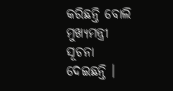କରିଛନ୍ତି ବୋଲି ମୁଖ୍ୟମନ୍ତ୍ରୀ ସୂଚନା ଦେଇଛନ୍ତି ।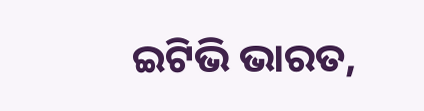ଇଟିଭି ଭାରତ,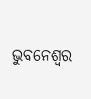ଭୁବନେଶ୍ବର